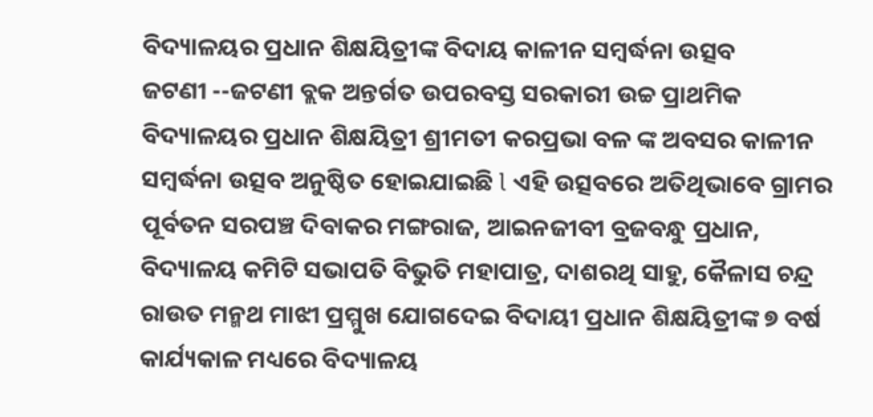ବିଦ୍ୟାଳୟର ପ୍ରଧାନ ଶିକ୍ଷୟିତ୍ରୀଙ୍କ ବିଦାୟ କାଳୀନ ସମ୍ବର୍ଦ୍ଧନା ଉତ୍ସବ
ଜଟଣୀ --ଜଟଣୀ ବ୍ଲକ ଅନ୍ତର୍ଗତ ଉପରବସ୍ତ ସରକାରୀ ଉଚ୍ଚ ପ୍ରାଥମିକ ବିଦ୍ୟାଳୟର ପ୍ରଧାନ ଶିକ୍ଷୟିତ୍ରୀ ଶ୍ରୀମତୀ କରପ୍ରଭା ବଳ ଙ୍କ ଅବସର କାଳୀନ ସମ୍ବର୍ଦ୍ଧନା ଉତ୍ସବ ଅନୁଷ୍ଠିତ ହୋଇଯାଇଛି l ଏହି ଉତ୍ସବରେ ଅତିଥିଭାବେ ଗ୍ରାମର ପୂର୍ବତନ ସରପଞ୍ଚ ଦିବାକର ମଙ୍ଗରାଜ, ଆଇନଜୀବୀ ବ୍ରଜବନ୍ଧୁ ପ୍ରଧାନ, ବିଦ୍ୟାଳୟ କମିଟି ସଭାପତି ବିଭୁତି ମହାପାତ୍ର, ଦାଶରଥି ସାହୁ, କୈଳାସ ଚନ୍ଦ୍ର ରାଉତ ମନ୍ମଥ ମାଝୀ ପ୍ରମ୍ମୁଖ ଯୋଗଦେଇ ବିଦାୟୀ ପ୍ରଧାନ ଶିକ୍ଷୟିତ୍ରୀଙ୍କ ୭ ବର୍ଷ କାର୍ଯ୍ୟକାଳ ମଧ୍ୟରେ ବିଦ୍ୟାଳୟ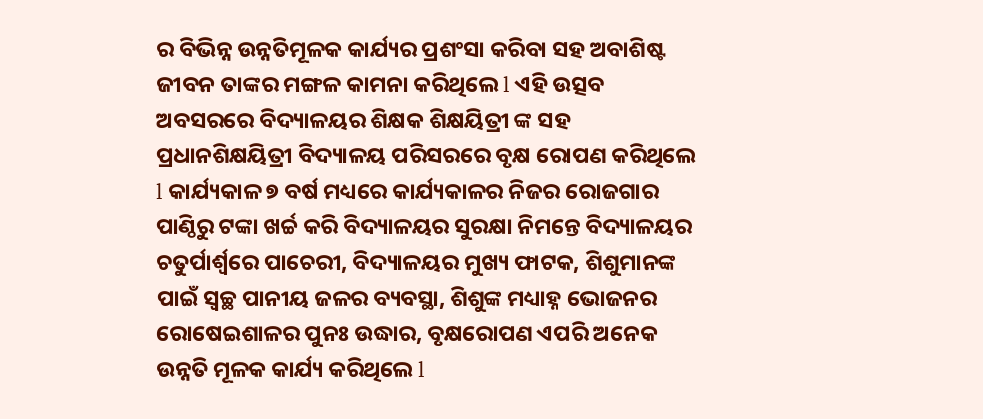ର ବିଭିନ୍ନ ଉନ୍ନତିମୂଳକ କାର୍ଯ୍ୟର ପ୍ରଶଂସା କରିବା ସହ ଅବାଶିଷ୍ଟ ଜୀବନ ତାଙ୍କର ମଙ୍ଗଳ କାମନା କରିଥିଲେ l ଏହି ଉତ୍ସବ ଅବସରରେ ବିଦ୍ୟାଳୟର ଶିକ୍ଷକ ଶିକ୍ଷୟିତ୍ରୀ ଙ୍କ ସହ ପ୍ରଧାନଶିକ୍ଷୟିତ୍ରୀ ବିଦ୍ୟାଳୟ ପରିସରରେ ବୃକ୍ଷ ରୋପଣ କରିଥିଲେ l କାର୍ଯ୍ୟକାଳ ୭ ବର୍ଷ ମଧ୍ୟରେ କାର୍ଯ୍ୟକାଳର ନିଜର ରୋଜଗାର ପାଣ୍ଠିରୁ ଟଙ୍କା ଖର୍ଚ୍ଚ କରି ବିଦ୍ୟାଳୟର ସୁରକ୍ଷା ନିମନ୍ତେ ବିଦ୍ୟାଳୟର ଚତୁର୍ପାର୍ଶ୍ୱରେ ପାଚେରୀ, ବିଦ୍ୟାଳୟର ମୁଖ୍ୟ ଫାଟକ, ଶିଶୁମାନଙ୍କ ପାଇଁ ସ୍ବଚ୍ଛ ପାନୀୟ ଜଳର ବ୍ୟବସ୍ଥା, ଶିଶୁଙ୍କ ମଧ୍ୟାହ୍ନ ଭୋଜନର ରୋଷେଇଶାଳର ପୁନଃ ଉଦ୍ଧାର, ବୃକ୍ଷରୋପଣ ଏପରି ଅନେକ ଉନ୍ନତି ମୂଳକ କାର୍ଯ୍ୟ କରିଥିଲେ l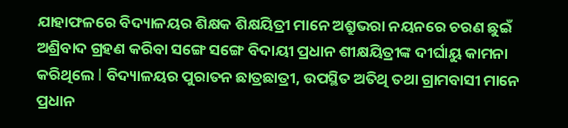ଯାହାଫଳରେ ବିଦ୍ୟାଳୟର ଶିକ୍ଷକ ଶିକ୍ଷୟିତ୍ରୀ ମାନେ ଅଶ୍ରୁଭରା ନୟନରେ ଚରଣ ଛୁଇଁ ଅଶ୍ରିବାଦ ଗ୍ରହଣ କରିବା ସଙ୍ଗେ ସଙ୍ଗେ ବିଦାୟୀ ପ୍ରଧାନ ଶୀକ୍ଷୟିତ୍ରୀଙ୍କ ଦୀର୍ଘାୟୁ କାମନା କରିଥିଲେ l ବିଦ୍ୟାଳୟର ପୁରାତନ ଛାତ୍ରଛାତ୍ରୀ, ଉପସ୍ଥିତ ଅତିଥି ତଥା ଗ୍ରାମବାସୀ ମାନେ ପ୍ରଧାନ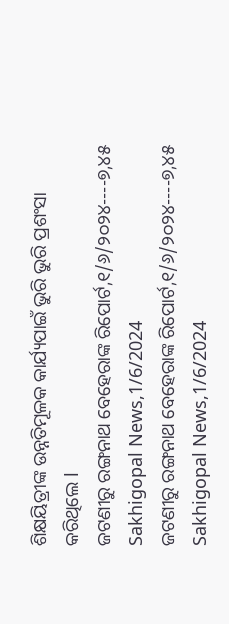ଶିକ୍ଷୟିତ୍ରୀଙ୍କ ଉନ୍ନତିମୂଳକ କାର୍ଯ୍ୟପାଇଁ ଭୁରି ଭୁରି ପ୍ରଶଂସା କରିଥିଲେ l
ଜଟଣୀରୁ ରଙ୍ଗନାଥ ବେହେରାଙ୍କ ରିପୋର୍ଟ,୧/୬/୨୦୨୪----୭,୪୫ Sakhigopal News,1/6/2024
ଜଟଣୀରୁ ରଙ୍ଗନାଥ ବେହେରାଙ୍କ ରିପୋର୍ଟ,୧/୬/୨୦୨୪----୭,୪୫ Sakhigopal News,1/6/2024